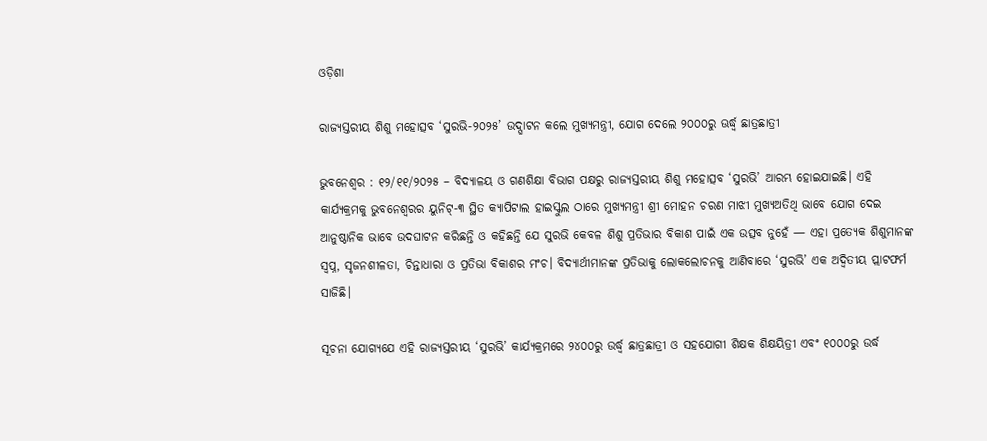ଓଡ଼ିଶା

ରାଜ୍ୟସ୍ତରୀୟ ଶିଶୁ ମହୋତ୍ସବ ‘ସୁରଭି-୨୦୨୫’ ଉଦ୍ଘାଟନ କଲେ ମୁଖ୍ୟମନ୍ତ୍ରୀ, ଯୋଗ ଦେଲେ ୨୦୦୦ରୁ ଊର୍ଦ୍ଧ୍ଵ ଛାତ୍ରଛାତ୍ରୀ

ଭୁବନେଶ୍ୱର : ୧୨/୧୧/୨୦୨୫ – ବିଦ୍ୟାଳୟ ଓ ଗଣଶିକ୍ଷା ବିଭାଗ ପକ୍ଷରୁ ରାଜ୍ୟସ୍ତରୀୟ ଶିଶୁ ମହୋତ୍ସବ ‘ସୁରଭି’ ଆରମ୍ଭ ହୋଇଯାଇଛି। ଏହି କାର୍ଯ୍ୟକ୍ରମକୁ ଭୁବନେଶ୍ୱରର ୟୁନିଟ୍-୩ ସ୍ଥିତ କ୍ୟାପିଟାଲ ହାଇସ୍କୁଲ ଠାରେ ମୁଖ୍ୟମନ୍ତ୍ରୀ ଶ୍ରୀ ମୋହନ ଚରଣ ମାଝୀ ମୁଖ୍ୟଅତିଥି ଭାବେ ଯୋଗ ଦେଇ ଆନୁଷ୍ଠାନିକ ଭାବେ ଉଦଘାଟନ କରିଛନ୍ତି ଓ କହିଛନ୍ତି ଯେ ସୁରଭି କେବଳ ଶିଶୁ ପ୍ରତିଭାର ବିକାଶ ପାଇଁ ଏକ ଉତ୍ସବ ନୁହେଁ — ଏହା ପ୍ରତ୍ୟେକ ଶିଶୁମାନଙ୍କ ସ୍ୱପ୍ନ, ସୃଜନଶୀଳତା, ଚିନ୍ତାଧାରା ଓ ପ୍ରତିଭା ବିକାଶର ମଂଚ। ବିଦ୍ୟାର୍ଥୀମାନଙ୍କ ପ୍ରତିଭାକୁ ଲୋକଲୋଚନକୁ ଆଣିବାରେ ‘ସୁରଭି’ ଏକ ଅଦ୍ବିତୀୟ ପ୍ଲାଟଫର୍ମ ସାଜିଛି।

ସୂଚନା ଯୋଗ୍ୟଯେ ଏହି ରାଜ୍ୟସ୍ତରୀୟ ‘ସୁରଭି’ କାର୍ଯ୍ୟକ୍ରମରେ ୨୪୦୦ରୁ ଉର୍ଦ୍ଧ୍ବ ଛାତ୍ରଛାତ୍ରୀ ଓ ସହଯୋଗୀ ଶିକ୍ଷକ ଶିକ୍ଷୟିତ୍ରୀ ଏବଂ ୧୦୦୦ରୁ ଉର୍ଦ୍ଧ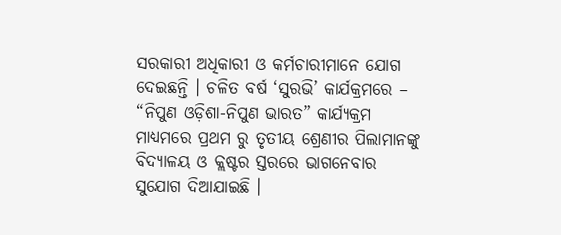ସରକାରୀ ଅଧିକାରୀ ଓ କର୍ମଚାରୀମାନେ ଯୋଗ ଦେଇଛନ୍ତି । ଚଳିତ ବର୍ଷ ‘ସୁରଭି’ କାର୍ଯକ୍ରମରେ – “ନିପୁଣ ଓଡ଼ିଶା-ନିପୁଣ ଭାରତ” କାର୍ଯ୍ୟକ୍ରମ ମାଧ୍ୟମରେ ପ୍ରଥମ ରୁ ତୃତୀୟ ଶ୍ରେଣୀର ପିଲାମାନଙ୍କୁ ବିଦ୍ୟାଳୟ ଓ କ୍ଲଷ୍ଟର ସ୍ତରରେ ଭାଗନେବାର ସୁଯୋଗ ଦିଆଯାଇଛି ।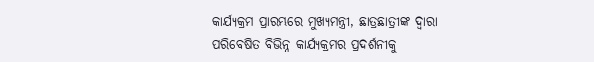କାର୍ଯ୍ୟକ୍ରମ ପ୍ରାରମ୍ଭରେ ମୁଖ୍ୟମନ୍ତ୍ରୀ, ଛାତ୍ରଛାତ୍ରୀଙ୍କ ଦ୍ୱାରା ପରିବେଷିତ ବିଭିନ୍ନ କାର୍ଯ୍ୟକ୍ରମର ପ୍ରଦର୍ଶନୀକୁ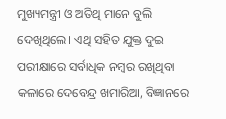ମୁଖ୍ୟମନ୍ତ୍ରୀ ଓ ଅତିଥି ମାନେ ବୁଲି ଦେଖିଥିଲେ। ଏଥି ସହିତ ଯୁକ୍ତ ଦୁଇ ପରୀକ୍ଷାରେ ସର୍ବାଧିକ ନମ୍ବର ରଖିଥିବା କଳାରେ ଦେବେନ୍ଦ୍ର ଖମାରିଆ, ବିଜ୍ଞାନରେ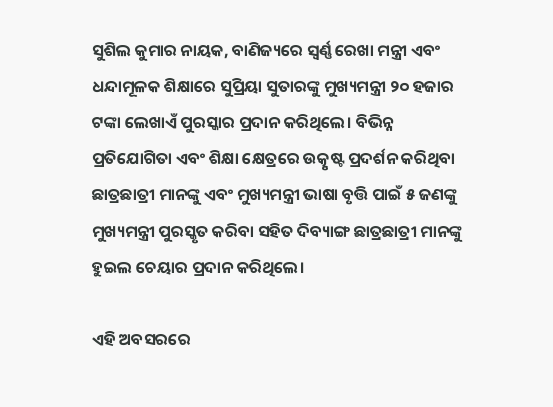ସୁଶିଲ କୁମାର ନାୟକ, ବାଣିଜ୍ୟରେ ସ୍ବର୍ଣ୍ଣ ରେଖା ମନ୍ତ୍ରୀ ଏବଂ ଧନ୍ଦାମୂଳକ ଶିକ୍ଷାରେ ସୁପ୍ରିୟା ସୁତାରଙ୍କୁ ମୁଖ୍ୟମନ୍ତ୍ରୀ ୨୦ ହଜାର ଟଙ୍କା ଲେଖାଏଁ ପୁରସ୍କାର ପ୍ରଦାନ କରିଥିଲେ। ବିଭିନ୍ନ ପ୍ରତିଯୋଗିତା ଏବଂ ଶିକ୍ଷା କ୍ଷେତ୍ରରେ ଉତ୍କୃଷ୍ଟ ପ୍ରଦର୍ଶନ କରିଥିବା ଛାତ୍ରଛାତ୍ରୀ ମାନଙ୍କୁ ଏବଂ ମୁଖ୍ୟମନ୍ତ୍ରୀ ଭାଷା ବୃତ୍ତି ପାଇଁ ୫ ଜଣଙ୍କୁ ମୁଖ୍ୟମନ୍ତ୍ରୀ ପୁରସ୍କୃତ କରିବା ସହିତ ଦିବ୍ୟାଙ୍ଗ ଛାତ୍ରଛାତ୍ରୀ ମାନଙ୍କୁ ହୁଇଲ ଚେୟାର ପ୍ରଦାନ କରିଥିଲେ।

ଏହି ଅବସରରେ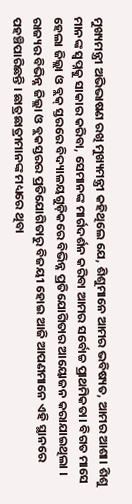ମୁଖ୍ୟମନ୍ତ୍ରୀ ଅଭିଭାଷଣ ରଖି ମୁଖ୍ୟମନ୍ତ୍ରୀ କହିଥିଲେ ଯେ, ଶିଶୁମାନେ ଆମର ଭବିଷ୍ୟତ, ଆମର ଆଶା। ଶିଶୁ ମାନଙ୍କ ସ୍ୱପ୍ନକୁ ସାକାର କରିବା, ସେମାନଙ୍କ ମାର୍ଗଦର୍ଶନ କରିବା ଆମର ସର୍ବୋଚ୍ଚ ପ୍ରାଥମିକତା। ବିଗତ ମାସେ ହେଲା ଜିଲ୍ଲା ଓ ବ୍ଲକ୍‌ ସ୍ତରରେ ବିଦ୍ୟାଳୟଗୁଡ଼ିକରେ ବିଭିନ୍ନ ପ୍ରତିଯୋଗିତାର ଆୟୋଜନ କରାଯାଇଥିଲା । ରାଜ୍ୟର ବିଭିନ୍ନ ଜିଲ୍ଲା ଓ ବ୍ଲକସ୍ତରର ପ୍ରତିଯୋଗିତାରୁ ବିଜୟୀ ହୋଇ ଆଜି ଆପଣମାନେ ଏହି ସ୍ଥାନରେ ପହଞ୍ଚିପାରିଛନ୍ତି । ଛାତ୍ରଛାତ୍ରୀମାନଙ୍କ ମଧ୍ୟରେ ଥିବା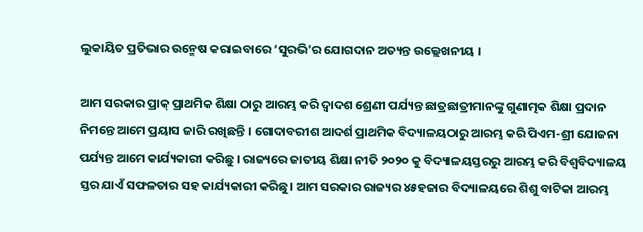ଲୁକାୟିତ ପ୍ରତିଭାର ଉନ୍ମେଷ କରାଇବାରେ ‘ସୁରଭି’ର ଯୋଗଦାନ ଅତ୍ୟନ୍ତ ଉଲ୍ଲେଖନୀୟ ।

ଆମ ସରକାର ପ୍ରାକ୍ ପ୍ରାଥମିକ ଶିକ୍ଷା ଠାରୁ ଆରମ୍ଭ କରି ଦ୍ଵାଦଶ ଶ୍ରେଣୀ ପର୍ଯ୍ୟନ୍ତ ଛାତ୍ରଛାତ୍ରୀମାନଙ୍କୁ ଗୁଣାତ୍ମକ ଶିକ୍ଷା ପ୍ରଦାନ ନିମନ୍ତେ ଆମେ ପ୍ରୟାସ ଜାରି ରଖିଛନ୍ତି । ଗୋଦାବରୀଶ ଆଦର୍ଶ ପ୍ରାଥମିକ ବିଦ୍ୟାଳୟଠାରୁ ଆରମ୍ଭ କରି ପିଏମ-ଶ୍ରୀ ଯୋଜନା ପର୍ଯ୍ୟନ୍ତ ଆମେ କାର୍ଯ୍ୟକାରୀ କରିଛୁ । ରାଜ୍ୟରେ ଜାତୀୟ ଶିକ୍ଷା ନୀତି ୨୦୨୦ କୁ ବିଦ୍ୟାଳୟସ୍ତରରୁ ଆରମ୍ଭ କରି ବିଶ୍ଵବିଦ୍ୟାଳୟ ସ୍ତର ଯାଏଁ ସଫଳତାର ସହ କାର୍ଯ୍ୟକାରୀ କରିଛୁ। ଆମ ସରକାର ରାଜ୍ୟର ୪୫ହଜାର ବିଦ୍ୟାଳୟରେ ଶିଶୁ ବାଟିକା ଆରମ୍ଭ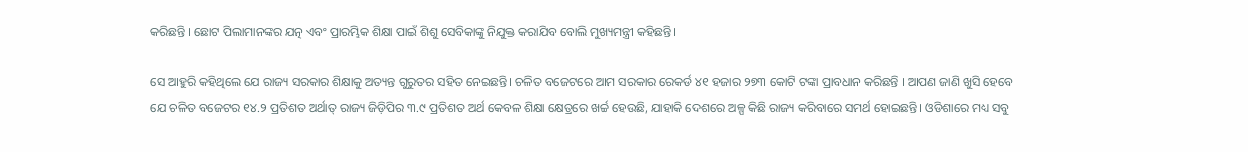କରିଛନ୍ତି । ଛୋଟ ପିଲାମାନଙ୍କର ଯତ୍ନ ଏବଂ ପ୍ରାରମ୍ଭିକ ଶିକ୍ଷା ପାଇଁ ଶିଶୁ ସେବିକାଙ୍କୁ ନିଯୁକ୍ତ କରାଯିବ ବୋଲି ମୁଖ୍ୟମନ୍ତ୍ରୀ କହିଛନ୍ତି।

ସେ ଆହୁରି କହିଥିଲେ ଯେ ରାଜ୍ୟ ସରକାର ଶିକ୍ଷାକୁ ଅତ୍ୟନ୍ତ ଗୁରୁତର ସହିତ ନେଇଛନ୍ତି। ଚଳିତ ବଜେଟରେ ଆମ ସରକାର ରେକର୍ଡ ୪୧ ହଜାର ୨୭୩ କୋଟି ଟଙ୍କା ପ୍ରାବଧାନ କରିଛନ୍ତି । ଆପଣ ଜାଣି ଖୁସି ହେବେ ଯେ ଚଳିତ ବଜେଟର ୧୪.୨ ପ୍ରତିଶତ ଅର୍ଥାତ୍ ରାଜ୍ୟ ଜିଡ଼ିପିର ୩.୯ ପ୍ରତିଶତ ଅର୍ଥ କେବଳ ଶିକ୍ଷା କ୍ଷେତ୍ରରେ ଖର୍ଚ୍ଚ ହେଉଛି, ଯାହାକି ଦେଶରେ ଅଳ୍ପ କିଛି ରାଜ୍ୟ କରିବାରେ ସମର୍ଥ ହୋଇଛନ୍ତି। ଓଡିଶାରେ ମଧ୍ୟ ସବୁ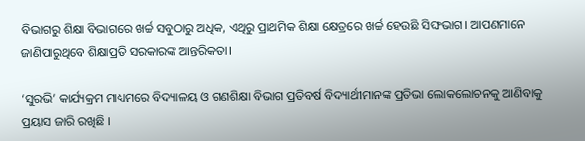ବିଭାଗରୁ ଶିକ୍ଷା ବିଭାଗରେ ଖର୍ଚ୍ଚ ସବୁଠାରୁ ଅଧିକ, ଏଥିରୁ ପ୍ରାଥମିକ ଶିକ୍ଷା କ୍ଷେତ୍ରରେ ଖର୍ଚ୍ଚ ହେଉଛି ସିଙ୍ଘଭାଗ। ଆପଣମାନେ ଜାଣିପାରୁଥିବେ ଶିକ୍ଷାପ୍ରତି ସରକାରଙ୍କ ଆନ୍ତରିକତା।

‘ସୁରଭି’ କାର୍ଯ୍ୟକ୍ରମ ମାଧ୍ୟମରେ ବିଦ୍ୟାଳୟ ଓ ଗଣଶିକ୍ଷା ବିଭାଗ ପ୍ରତିବର୍ଷ ବିଦ୍ୟାର୍ଥୀମାନଙ୍କ ପ୍ରତିଭା ଲୋକଲୋଚନକୁ ଆଣିବାକୁ ପ୍ରୟାସ ଜାରି ରଖିଛି ।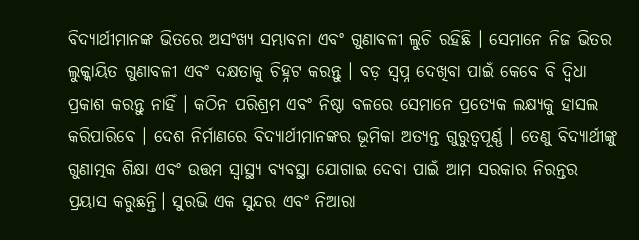ବିଦ୍ୟାର୍ଥୀମାନଙ୍କ ଭିତରେ ଅସଂଖ୍ୟ ସମ୍ଭାବନା ଏବଂ ଗୁଣାବଳୀ ଲୁଚି ରହିଛି । ସେମାନେ ନିଜ ଭିତର ଲୁକ୍କାୟିତ ଗୁଣାବଳୀ ଏବଂ ଦକ୍ଷତାକୁ ଚିହ୍ନଟ କରନ୍ତୁ । ବଡ଼ ସ୍ୱପ୍ନ ଦେଖିବା ପାଇଁ କେବେ ବି ଦ୍ୱିଧା ପ୍ରକାଶ କରନ୍ତୁ ନାହିଁ । କଠିନ ପରିଶ୍ରମ ଏବଂ ନିଷ୍ଠା ବଳରେ ସେମାନେ ପ୍ରତ୍ୟେକ ଲକ୍ଷ୍ୟକୁ ହାସଲ କରିପାରିବେ । ଦେଶ ନିର୍ମାଣରେ ବିଦ୍ୟାର୍ଥୀମାନଙ୍କର ଭୂମିକା ଅତ୍ୟନ୍ତ ଗୁରୁତ୍ୱପୂର୍ଣ୍ଣ । ତେଣୁ ବିଦ୍ୟାର୍ଥୀଙ୍କୁ ଗୁଣାତ୍ମକ ଶିକ୍ଷା ଏବଂ ଉତ୍ତମ ସ୍ବାସ୍ଥ୍ୟ ବ୍ୟବସ୍ଥା ଯୋଗାଇ ଦେବା ପାଇଁ ଆମ ସରକାର ନିରନ୍ତର ପ୍ରୟାସ କରୁଛନ୍ତି। ସୁରଭି ଏକ ସୁନ୍ଦର ଏବଂ ନିଆରା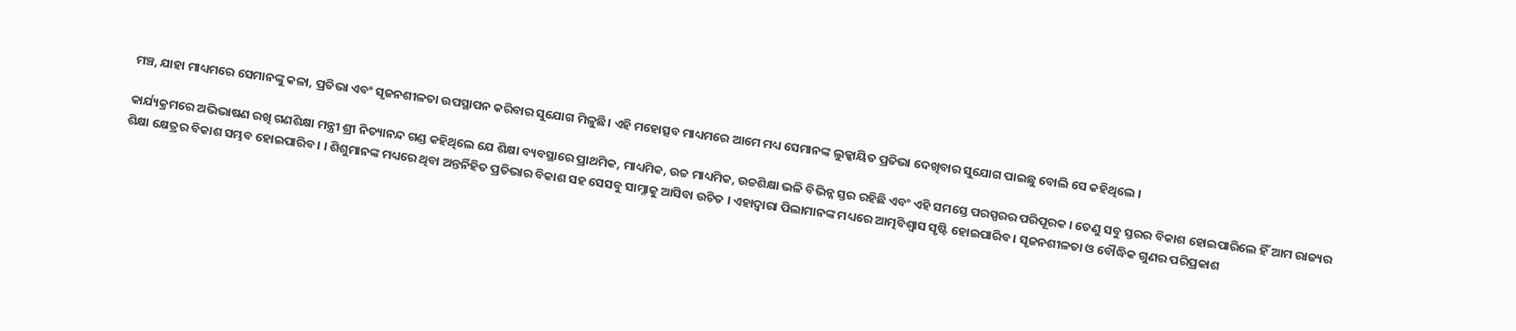ମଞ୍ଚ, ଯାହା ମାଧ୍ୟମରେ ସେମାନଙ୍କୁ କଳା, ପ୍ରତିଭା ଏବଂ ସୃଜନଶୀଳତା ଉପସ୍ଥାପନ କରିବାର ସୁଯୋଗ ମିଳୁଛି। ଏହି ମହୋତ୍ସବ ମାଧ୍ୟମରେ ଆମେ ମଧ୍ୟ ସେମାନଙ୍କ ଲୁକ୍କାୟିତ ପ୍ରତିଭା ଦେଖିବାର ସୁଯୋଗ ପାଇଛୁ ବୋଲି ସେ କହିଥିଲେ ।

କାର୍ଯ୍ୟକ୍ରମରେ ଅଭିଭାଷଣ ରଖି ଗଣଶିକ୍ଷା ମନ୍ତ୍ରୀ ଶ୍ରୀ ନିତ୍ୟାନନ୍ଦ ଗଣ୍ଡ କହିଥିଲେ ଯେ ଶିକ୍ଷା ବ୍ୟବସ୍ଥାରେ ପ୍ରାଥମିକ, ମାଧ୍ୟମିକ, ଉଚ୍ଚ ମାଧ୍ୟମିକ, ଉଚ୍ଚଶିକ୍ଷା ଭଳି ବିଭିନ୍ନ ସ୍ତର ରହିଛି ଏବଂ ଏହି ସମସ୍ତେ ପରସ୍ପରର ପରିପୂରକ । ତେଣୁ ସବୁ ସ୍ତରର ବିକାଶ ହୋଇପାରିଲେ ହିଁ ଆମ ରାଜ୍ୟର ଶିକ୍ଷା କ୍ଷେତ୍ରର ବିକାଶ ସମ୍ଭବ ହୋଇପାରିବ । । ଶିଶୁମାନଙ୍କ ମଧ୍ୟରେ ଥିବା ଅନ୍ତର୍ନିହିତ ପ୍ରତିଭାର ବିକାଶ ସହ ସେସବୁ ସାମ୍ନାକୁ ଆସିବା ଉଚିତ । ଏହାଦ୍ୱାରା ପିଲାମାନଙ୍କ ମଧ୍ୟରେ ଆତ୍ମବିଶ୍ୱାସ ସୃଷ୍ଟି ହୋଇପାରିବ । ସୃଜନଶୀଳତା ଓ ବୌଦ୍ଧିକ ଗୁଣର ପରିପ୍ରକାଶ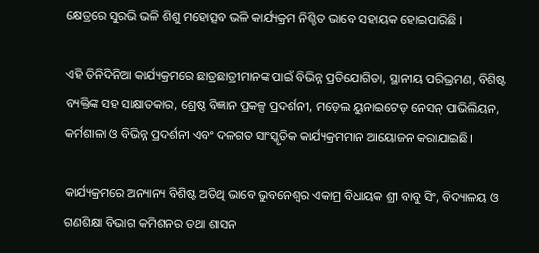କ୍ଷେତ୍ରରେ ସୁରଭି ଭଳି ଶିଶୁ ମହୋତ୍ସବ ଭଳି କାର୍ଯ୍ୟକ୍ରମ ନିଶ୍ଚିତ ଭାବେ ସହାୟକ ହୋଇପାରିଛି ।

ଏହି ତିନିଦିନିଆ କାର୍ଯ୍ୟକ୍ରମରେ ଛାତ୍ରଛାତ୍ରୀମାନଙ୍କ ପାଇଁ ବିଭିନ୍ନ ପ୍ରତିଯୋଗିତା, ସ୍ଥାନୀୟ ପରିଭ୍ରମଣ, ବିଶିଷ୍ଟ ବ୍ୟକ୍ତିଙ୍କ ସହ ସାକ୍ଷାତକାର, ଶ୍ରେଷ୍ଠ ବିଜ୍ଞାନ ପ୍ରକଳ୍ପ ପ୍ରଦର୍ଶନୀ, ମଡ଼େଲ ୟୁନାଇଟେଡ୍ ନେସନ୍ ପାଭିଲିୟନ, କର୍ମଶାଳା ଓ ବିଭିନ୍ନ ପ୍ରଦର୍ଶନୀ ଏବଂ ଦଳଗତ ସାଂସ୍କୃତିକ କାର୍ଯ୍ୟକ୍ରମମାନ ଆୟୋଜନ କରାଯାଇଛି।

କାର୍ଯ୍ୟକ୍ରମରେ ଅନ୍ୟାନ୍ୟ ବିଶିଷ୍ଟ ଅତିଥି ଭାବେ ଭୁବନେଶ୍ୱର ଏକାମ୍ର ବିଧାୟକ ଶ୍ରୀ ବାବୁ ସିଂ, ବିଦ୍ୟାଳୟ ଓ ଗଣଶିକ୍ଷା ବିଭାଗ କମିଶନର ତଥା ଶାସନ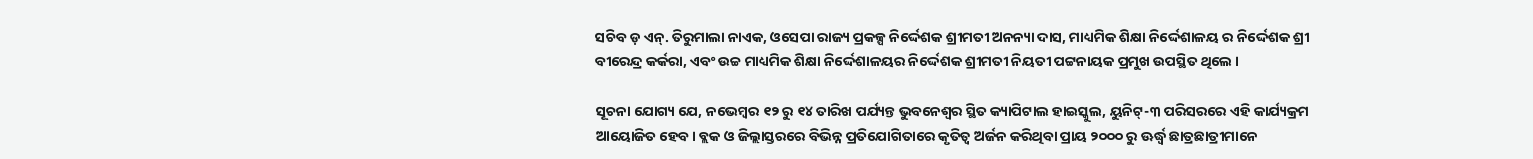ସଚିବ ଡ଼ ଏନ୍. ତିରୁମାଲା ନାଏକ, ଓସେପା ରାଜ୍ୟ ପ୍ରକଳ୍ପ ନିର୍ଦ୍ଦେଶକ ଶ୍ରୀମତୀ ଅନନ୍ୟା ଦାସ, ମାଧ୍ୟମିକ ଶିକ୍ଷା ନିର୍ଦ୍ଦେଶାଳୟ ର ନିର୍ଦ୍ଦେଶକ ଶ୍ରୀ ବୀରେନ୍ଦ୍ର କର୍କରା, ଏବଂ ଉଚ୍ଚ ମାଧ୍ୟମିକ ଶିକ୍ଷା ନିର୍ଦ୍ଦେଶାଳୟର ନିର୍ଦ୍ଦେଶକ ଶ୍ରୀମତୀ ନିୟତୀ ପଟ୍ଟନାୟକ ପ୍ରମୁଖ ଉପସ୍ଥିତ ଥିଲେ ।

ସୂଚନା ଯୋଗ୍ୟ ଯେ, ନଭେମ୍ବର ୧୨ ରୁ ୧୪ ତାରିଖ ପର୍ଯ୍ୟନ୍ତ ଭୁବନେଶ୍ୱର ସ୍ଥିତ କ୍ୟାପିଟାଲ ହାଇସ୍କୁଲ, ୟୁନିଟ୍-୩ ପରିସରରେ ଏହି କାର୍ଯ୍ୟକ୍ରମ ଆୟୋଜିତ ହେବ। ବ୍ଲକ ଓ ଜିଲ୍ଲାସ୍ତରରେ ବିଭିନ୍ନ ପ୍ରତିଯୋଗିତାରେ କୃତିତ୍ଵ ଅର୍ଜନ କରିଥିବା ପ୍ରାୟ ୨୦୦୦ ରୁ ଊର୍ଦ୍ଧ୍ଵ ଛାତ୍ରଛାତ୍ରୀମାନେ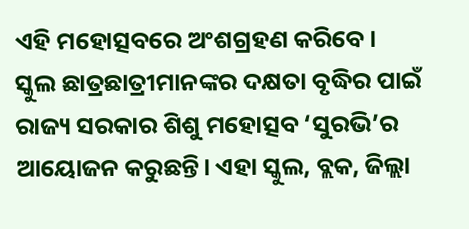ଏହି ମହୋତ୍ସବରେ ଅଂଶଗ୍ରହଣ କରିବେ। ସ୍କୁଲ ଛାତ୍ରଛାତ୍ରୀମାନଙ୍କର ଦକ୍ଷତା ବୃଦ୍ଧିର ପାଇଁ ରାଜ୍ୟ ସରକାର ଶିଶୁ ମହୋତ୍ସବ ‘ସୁରଭି’ର ଆୟୋଜନ କରୁଛନ୍ତି। ଏହା ସ୍କୁଲ, ବ୍ଲକ, ଜିଲ୍ଲା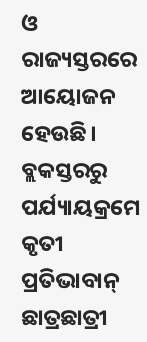ଓ ରାଜ୍ୟସ୍ତରରେ ଆୟୋଜନ ହେଉଛି। ବ୍ଲକସ୍ତରରୁ ପର୍ଯ୍ୟାୟକ୍ରମେ କୃତୀ ପ୍ରତିଭାବାନ୍‌ ଛାତ୍ରଛାତ୍ରୀ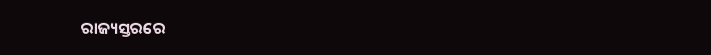ରାଜ୍ୟସ୍ତରରେ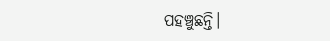ପହଞ୍ଚୁଛନ୍ତି।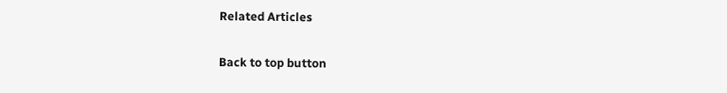Related Articles

Back to top button